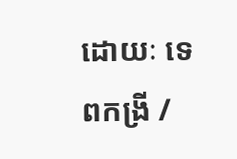ដោយៈ ទេពកង្រី /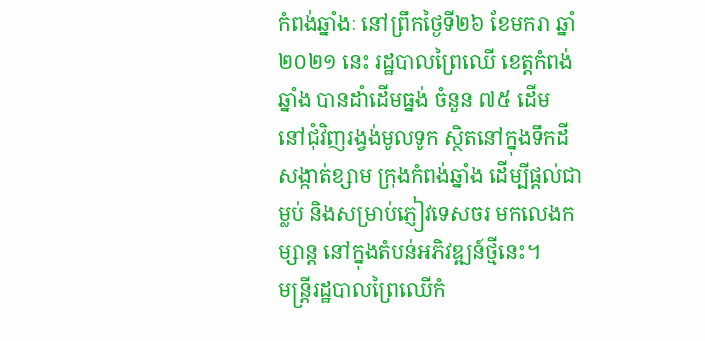កំពង់ឆ្នាំងៈ នៅព្រឹកថ្ងៃទី២៦ ខែមករា ឆ្នាំ២០២១ នេះ រដ្ឋបាលព្រៃឈើ ខេត្តកំពង់ឆ្នាំង បានដាំដើមធ្នង់ ចំនួន ៧៥ ដើម នៅជុំវិញរង្វង់មូលទូក ស្ថិតនៅក្នុងទឹកដី សង្កាត់ខ្សាម ក្រុងកំពង់ឆ្នាំង ដើម្បីផ្ដល់ជាម្លប់ និងសម្រាប់ភ្ញៀវទេសចរ មកលេងកម្សាន្ត នៅក្នុងតំបន់អភិវឌ្ឍន៍ថ្មីនេះ។
មន្ត្រីរដ្ឋបាលព្រៃឈើកំ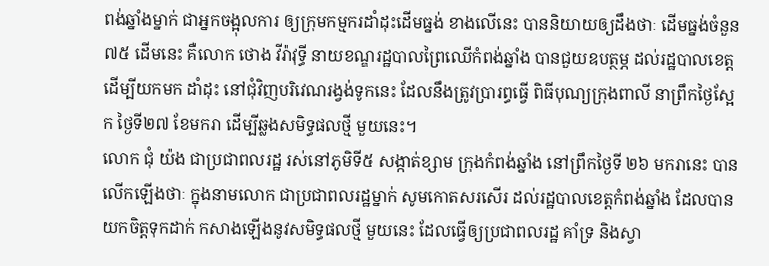ពង់ឆ្នាំងម្នាក់ ជាអ្នកចង្អុលការ ឲ្យក្រុមកម្មករដាំដុះដើមធ្នង់ ខាងលើនេះ បាននិយាយឲ្យដឹងថាៈ ដើមធ្នង់ចំនួន ៧៥ ដើមនេះ គឺលោក ថោង វីរ៉ាវុទ្ធី នាយខណ្ឌរដ្ឋបាលព្រៃឈើកំពង់ឆ្នាំង បានជួយឧបត្ថម្ភ ដល់រដ្ឋបាលខេត្ត ដើម្បីយកមក ដាំដុះ នៅជុំវិញបរិវេណរង្វង់ទូកនេះ ដែលនឹងត្រូវប្រារព្ធធ្វើ ពិធីបុណ្យក្រុងពាលី នាព្រឹកថ្ងៃស្អែក ថ្ងៃទី២៧ ខែមករា ដើម្បីឆ្លងសមិទ្ធផលថ្មី មួយនេះ។
លោក ជុំ យ៉ង ជាប្រជាពលរដ្ឋ រស់នៅភូមិទី៥ សង្កាត់ខ្សាម ក្រុងកំពង់ឆ្នាំង នៅព្រឹកថ្ងៃទី ២៦ មករានេះ បានលើកឡើងថាៈ ក្នុងនាមលោក ជាប្រជាពលរដ្ឋម្នាក់ សូមកោតសរសើរ ដល់រដ្ឋបាលខេត្តកំពង់ឆ្នាំង ដែលបានយកចិត្តទុកដាក់ កសាងឡើងនូវសមិទ្ធផលថ្មី មួយនេះ ដែលធ្វើឲ្យប្រជាពលរដ្ឋ គាំទ្រ និងស្វា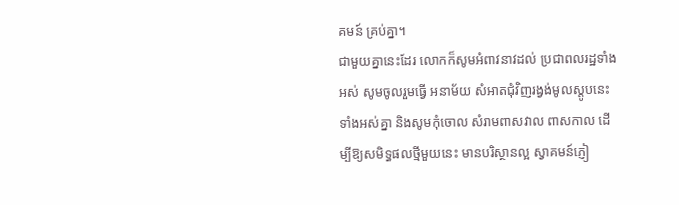គមន៍ គ្រប់គ្នា។
ជាមួយគ្នានេះដែរ លោកក៏សូមអំពាវនាវដល់ ប្រជាពលរដ្ឋទាំងអស់ សូមចូលរួមធ្វើ អនាម័យ សំអាតជុំវិញរង្វង់មូលស្តូបនេះ ទាំងអស់គ្នា និងសូមកុំចោល សំរាមពាសវាល ពាសកាល ដើម្បីឱ្យសមិទ្ធផលថ្មីមួយនេះ មានបរិស្ថានល្អ ស្វាគមន៍ភ្ញៀ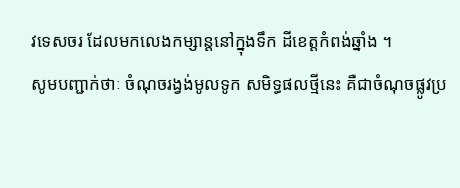វទេសចរ ដែលមកលេងកម្សាន្តនៅក្នុងទឹក ដីខេត្តកំពង់ឆ្នាំង ។
សូមបញ្ជាក់ថាៈ ចំណុចរង្វង់មូលទូក សមិទ្ធផលថ្មីនេះ គឺជាចំណុចផ្លូវប្រ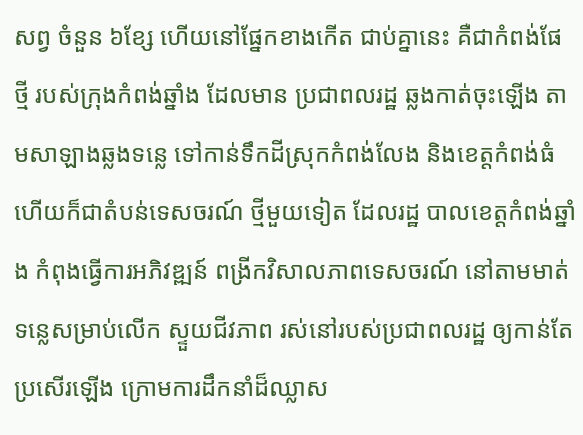សព្វ ចំនួន ៦ខ្សែ ហើយនៅផ្នែកខាងកើត ជាប់គ្នានេះ គឺជាកំពង់ផែថ្មី របស់ក្រុងកំពង់ឆ្នាំង ដែលមាន ប្រជាពលរដ្ឋ ឆ្លងកាត់ចុះឡើង តាមសាឡាងឆ្លងទន្លេ ទៅកាន់ទឹកដីស្រុកកំពង់លែង និងខេត្តកំពង់ធំ ហើយក៏ជាតំបន់ទេសចរណ៍ ថ្មីមួយទៀត ដែលរដ្ឋ បាលខេត្តកំពង់ឆ្នាំង កំពុងធ្វើការអភិវឌ្ឍន៍ ពង្រីកវិសាលភាពទេសចរណ៍ នៅតាមមាត់ទន្លេសម្រាប់លើក ស្ទួយជីវភាព រស់នៅរបស់ប្រជាពលរដ្ឋ ឲ្យកាន់តែប្រសើរឡើង ក្រោមការដឹកនាំដ៏ឈ្លាស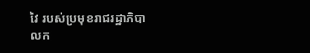វៃ របស់ប្រមុខរាជរដ្ឋាភិបាលក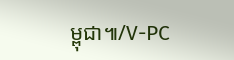ម្ពុជា៕/V-PC